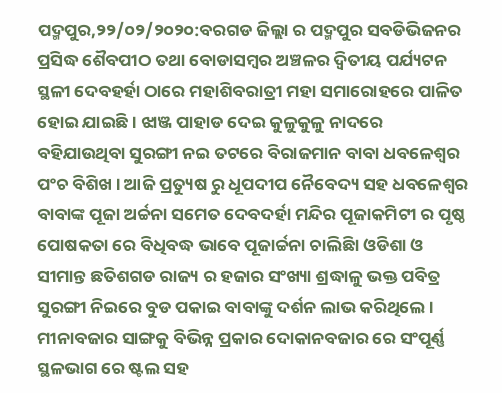ପଦ୍ମପୁର,୨୨/୦୨/୨୦୨୦:ବରଗଡ ଜିଲ୍ଲା ର ପଦ୍ମପୁର ସବଡିଭିଜନର ପ୍ରସିଦ୍ଧ ଶୈବପୀଠ ତଥା ବୋଡାସମ୍ବର ଅଞ୍ଚଳର ଦ୍ୱିତୀୟ ପର୍ଯ୍ୟଟନ ସ୍ଥଳୀ ଦେବହର୍ହା ଠାରେ ମହାଶିବରାତ୍ରୀ ମହା ସମାରୋହରେ ପାଳିତ ହୋଇ ଯାଇଛି । ଝାଞ୍ଜ ପାହାଡ ଦେଇ କୁଳୁକୁଳୁ ନାଦରେ ବହିଯାଉଥିବା ସୁରଙ୍ଗୀ ନଇ ତଟରେ ବିରାଜମାନ ବାବା ଧବଳେଶ୍ୱର ପଂଚ ବିଶିଖ । ଆଜି ପ୍ରତ୍ୟୁଷ ରୁ ଧୂପଦୀପ ନୈବେଦ୍ୟ ସହ ଧବଳେଶ୍ୱର ବାବାଙ୍କ ପୂଜା ଅର୍ଚ୍ଚନା ସମେତ ଦେବଦର୍ହା ମନ୍ଦିର ପୂଜାକମିଟୀ ର ପୃଷ୍ଠ ପୋଷକତା ରେ ବିଧିବଦ୍ଧ ଭାବେ ପୂଜାର୍ଚ୍ଚନା ଚାଲିଛିା ଓଡିଶା ଓ ସୀମାନ୍ତ ଛତିଶଗଡ ରାଜ୍ୟ ର ହଜାର ସଂଖ୍ୟା ଶ୍ରଦ୍ଧାଳୁ ଭକ୍ତ ପବିତ୍ର ସୁରଙ୍ଗୀ ନିଇରେ ବୁଡ ପକାଇ ବାବାଙ୍କୁ ଦର୍ଶନ ଲାଭ କରିଥିଲେ । ମୀନାବଜାର ସାଙ୍ଗକୁ ବିଭିନ୍ନ ପ୍ରକାର ଦୋକାନବଜାର ରେ ସଂପୂର୍ଣ୍ଣ ସ୍ଥଳଭାଗ ରେ ଷ୍ଟଲ ସହ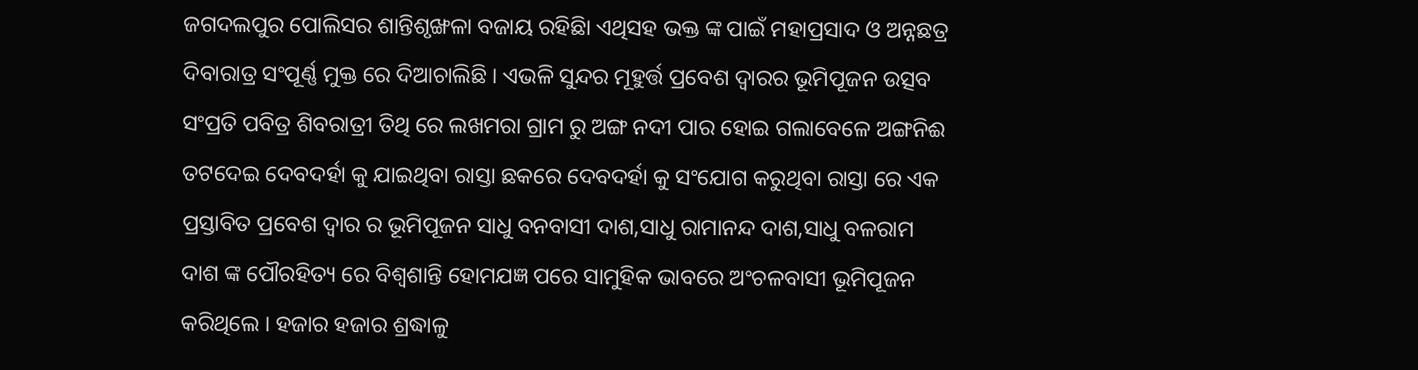ଜଗଦଲପୁର ପୋଲିସର ଶାନ୍ତିଶୃଙ୍ଖଳା ବଜାୟ ରହିଛିା ଏଥିସହ ଭକ୍ତ ଙ୍କ ପାଇଁ ମହାପ୍ରସାଦ ଓ ଅନ୍ନଛତ୍ର ଦିବାରାତ୍ର ସଂପୂର୍ଣ୍ଣ ମୁକ୍ତ ରେ ଦିଆଚାଲିଛି । ଏଭଳି ସୁନ୍ଦର ମୂହୁର୍ତ୍ତ ପ୍ରବେଶ ଦ୍ୱାରର ଭୂମିପୂଜନ ଉତ୍ସବ
ସଂପ୍ରତି ପବିତ୍ର ଶିବରାତ୍ରୀ ତିଥି ରେ ଲଖମରା ଗ୍ରାମ ରୁ ଅଙ୍ଗ ନଦୀ ପାର ହୋଇ ଗଲାବେଳେ ଅଙ୍ଗନିଈ ତଟଦେଇ ଦେବଦର୍ହା କୁ ଯାଇଥିବା ରାସ୍ତା ଛକରେ ଦେବଦର୍ହା କୁ ସଂଯୋଗ କରୁଥିବା ରାସ୍ତା ରେ ଏକ ପ୍ରସ୍ତାବିତ ପ୍ରବେଶ ଦ୍ୱାର ର ଭୂମିପୂଜନ ସାଧୁ ବନବାସୀ ଦାଶ,ସାଧୁ ରାମାନନ୍ଦ ଦାଶ,ସାଧୁ ବଳରାମ ଦାଶ ଙ୍କ ପୌରହିତ୍ୟ ରେ ବିଶ୍ୱଶାନ୍ତି ହୋମଯଜ୍ଞ ପରେ ସାମୁହିକ ଭାବରେ ଅଂଚଳବାସୀ ଭୂମିପୂଜନ କରିଥିଲେ । ହଜାର ହଜାର ଶ୍ରଦ୍ଧାଳୁ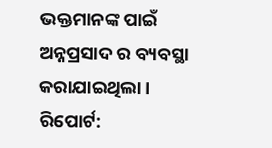ଭକ୍ତମାନଙ୍କ ପାଇଁ ଅନ୍ନପ୍ରସାଦ ର ବ୍ୟବସ୍ଥା କରାଯାଇଥିଲା ।
ରିପୋର୍ଟ: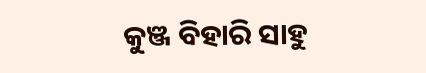କୁଞ୍ଜ ବିହାରି ସାହୁ